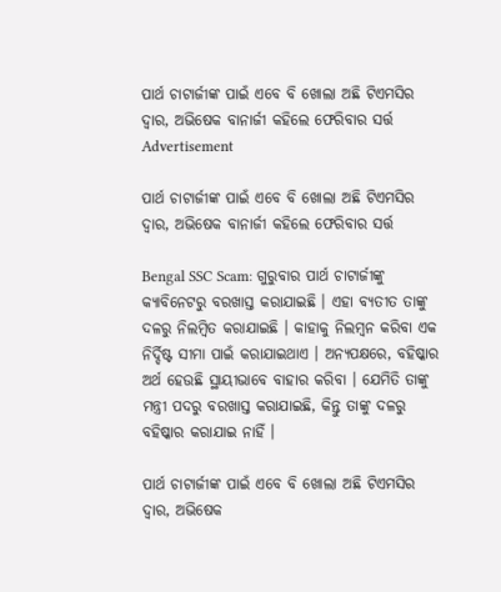ପାର୍ଥ ଚାଟାର୍ଜୀଙ୍କ ପାଇଁ ଏବେ ବି ଖୋଲା ଅଛି ଟିଏମସିର ଦ୍ୱାର, ଅଭିଷେକ ବାନାର୍ଜୀ କହିଲେ ଫେରିବାର ସର୍ତ୍ତ
Advertisement

ପାର୍ଥ ଚାଟାର୍ଜୀଙ୍କ ପାଇଁ ଏବେ ବି ଖୋଲା ଅଛି ଟିଏମସିର ଦ୍ୱାର, ଅଭିଷେକ ବାନାର୍ଜୀ କହିଲେ ଫେରିବାର ସର୍ତ୍ତ

Bengal SSC Scam: ଗୁରୁବାର ପାର୍ଥ ଚାଟାର୍ଜୀଙ୍କୁ କ୍ୟାବିନେଟରୁ ବରଖାସ୍ତ କରାଯାଇଛି । ଏହା ବ୍ୟତୀତ ତାଙ୍କୁ ଦଳରୁ ନିଲମ୍ବିତ କରାଯାଇଛି । କାହାକୁ ନିଲମ୍ବନ କରିବା ଏକ ନିର୍ଦ୍ଦିଷ୍ଟ ସୀମା ପାଇଁ କରାଯାଇଥାଏ । ଅନ୍ୟପକ୍ଷରେ, ବହିଷ୍କାର ଅର୍ଥ ହେଉଛି ସ୍ଥାୟୀଭାବେ ବାହାର କରିବା । ଯେମିତି ତାଙ୍କୁ ମନ୍ତ୍ରୀ ପଦରୁ ବରଖାସ୍ତ କରାଯାଇଛି, କିନ୍ତୁ ତାଙ୍କୁ ଦଳରୁ ବହିଷ୍କାର କରାଯାଇ ନାହିଁ ।

ପାର୍ଥ ଚାଟାର୍ଜୀଙ୍କ ପାଇଁ ଏବେ ବି ଖୋଲା ଅଛି ଟିଏମସିର ଦ୍ୱାର, ଅଭିଷେକ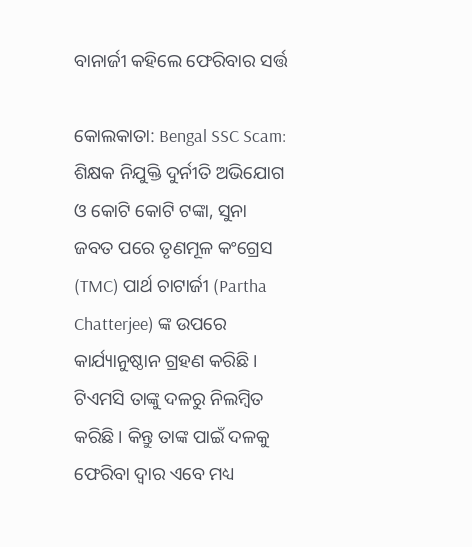ବାନାର୍ଜୀ କହିଲେ ଫେରିବାର ସର୍ତ୍ତ

କୋଲକାତା: Bengal SSC Scam: ଶିକ୍ଷକ ନିଯୁକ୍ତି ଦୁର୍ନୀତି ଅଭିଯୋଗ ଓ କୋଟି କୋଟି ଟଙ୍କା, ସୁନା ଜବତ ପରେ ତୃଣମୂଳ କଂଗ୍ରେସ (TMC) ପାର୍ଥ ଚାଟାର୍ଜୀ (Partha Chatterjee) ଙ୍କ ଉପରେ କାର୍ଯ୍ୟାନୁଷ୍ଠାନ ଗ୍ରହଣ କରିଛି । ଟିଏମସି ତାଙ୍କୁ ଦଳରୁ ନିଲମ୍ବିତ କରିଛି । କିନ୍ତୁ ତାଙ୍କ ପାଇଁ ଦଳକୁ ଫେରିବା ଦ୍ୱାର ଏବେ ମଧ୍ୟ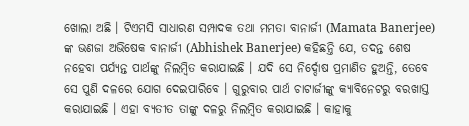ଖୋଲା ଅଛି । ଟିଏମସି ସାଧାରଣ ସମ୍ପାଦକ ତଥା ମମତା ବାନାର୍ଜୀ (Mamata Banerjee) ଙ୍କ ଭଣଜା ଅଭିଷେକ ବାନାର୍ଜୀ (Abhishek Banerjee) କହିଛନ୍ତି ଯେ, ତଦନ୍ତ ଶେଷ ନହେବା ପର୍ଯ୍ୟନ୍ତ ପାର୍ଥଙ୍କୁ ନିଲମ୍ବିତ କରାଯାଇଛି । ଯଦି ସେ ନିର୍ଦ୍ଦୋଷ ପ୍ରମାଣିତ ହୁଅନ୍ତି, ତେବେ ସେ ପୁଣି ଦଳରେ ଯୋଗ ଦେଇପାରିବେ । ଗୁରୁବାର ପାର୍ଥ ଚାଟାର୍ଜୀଙ୍କୁ କ୍ୟାବିନେଟରୁ ବରଖାସ୍ତ କରାଯାଇଛି । ଏହା ବ୍ୟତୀତ ତାଙ୍କୁ ଦଳରୁ ନିଲମ୍ବିତ କରାଯାଇଛି । କାହାକୁ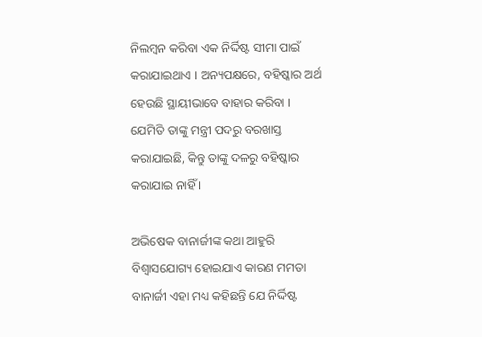ନିଲମ୍ବନ କରିବା ଏକ ନିର୍ଦ୍ଦିଷ୍ଟ ସୀମା ପାଇଁ କରାଯାଇଥାଏ । ଅନ୍ୟପକ୍ଷରେ, ବହିଷ୍କାର ଅର୍ଥ ହେଉଛି ସ୍ଥାୟୀଭାବେ ବାହାର କରିବା । ଯେମିତି ତାଙ୍କୁ ମନ୍ତ୍ରୀ ପଦରୁ ବରଖାସ୍ତ କରାଯାଇଛି, କିନ୍ତୁ ତାଙ୍କୁ ଦଳରୁ ବହିଷ୍କାର କରାଯାଇ ନାହିଁ ।

ଅଭିଷେକ ବାନାର୍ଜୀଙ୍କ କଥା ଆହୁରି ବିଶ୍ୱାସଯୋଗ୍ୟ ହୋଇଯାଏ କାରଣ ମମତା ବାନାର୍ଜୀ ଏହା ମଧ୍ୟ କହିଛନ୍ତି ଯେ ନିର୍ଦ୍ଦିଷ୍ଟ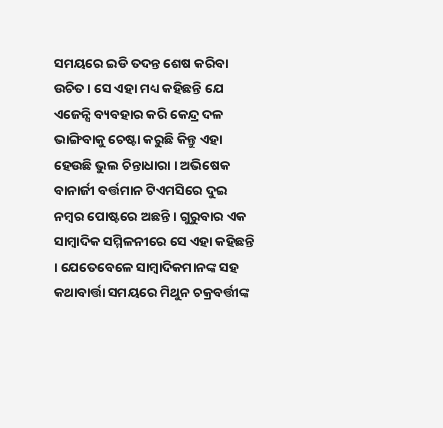ସମୟରେ ଇଡି ତଦନ୍ତ ଶେଷ କରିବା ଉଚିତ । ସେ ଏହା ମଧ୍ୟ କହିଛନ୍ତି ଯେ ଏଜେନ୍ସି ବ୍ୟବହାର କରି କେନ୍ଦ୍ର ଦଳ ଭାଙ୍ଗିବାକୁ ଚେଷ୍ଟା କରୁଛି କିନ୍ତୁ ଏହା ହେଉଛି ଭୁଲ ଚିନ୍ତାଧାରା । ଅଭିଷେକ ବାନାର୍ଜୀ ବର୍ତ୍ତମାନ ଟିଏମସିରେ ଦୁଇ ନମ୍ବର ପୋଷ୍ଟରେ ଅଛନ୍ତି । ଗୁରୁବାର ଏକ ସାମ୍ବାଦିକ ସମ୍ମିଳନୀରେ ସେ ଏହା କହିଛନ୍ତି । ଯେତେବେଳେ ସାମ୍ବାଦିକମାନଙ୍କ ସହ କଥାବାର୍ତ୍ତା ସମୟରେ ମିଥୁନ ଚକ୍ରବର୍ତ୍ତୀଙ୍କ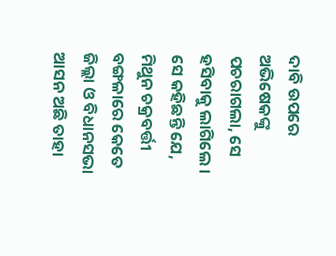ଦାବି ଉପରେ ଅଭିଷେକଙ୍କୁ ପଚରାଗଲା, ସେ ହସିବାକୁ ଲାଗିଲେ । ସେ କହିଛନ୍ତି ଯେ, ମିଥୁନ ଚକ୍ରବର୍ତ୍ତୀ ବଙ୍ଗଳାରେ କେତେ ଜିଲ୍ଲା ଓ ବିଧାନସଭା ଆସନ ଅଛି ତାହା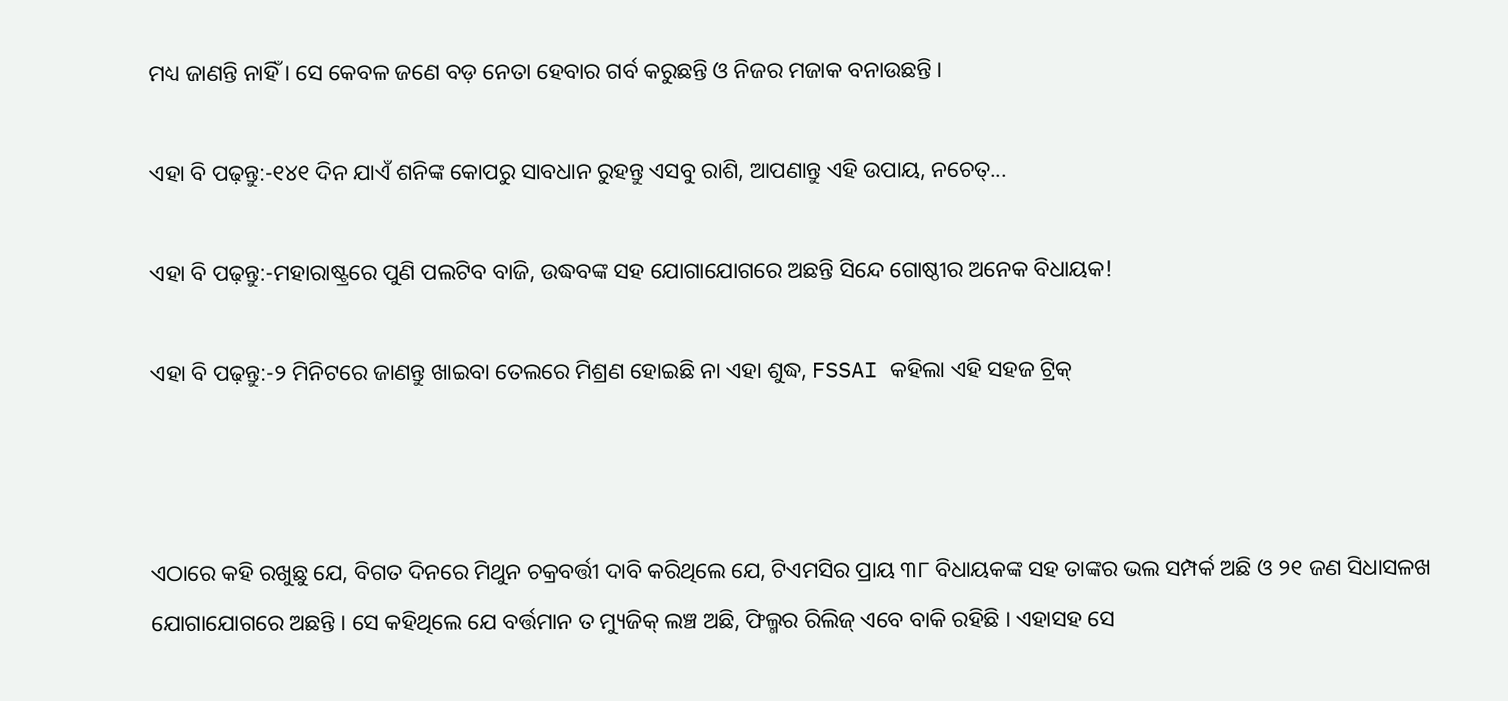ମଧ୍ୟ ଜାଣନ୍ତି ନାହିଁ । ସେ କେବଳ ଜଣେ ବଡ଼ ନେତା ହେବାର ଗର୍ବ କରୁଛନ୍ତି ଓ ନିଜର ମଜାକ ବନାଉଛନ୍ତି ।

ଏହା ବି ପଢ଼ନ୍ତୁ:-୧୪୧ ଦିନ ଯାଏଁ ଶନିଙ୍କ କୋପରୁ ସାବଧାନ ରୁହନ୍ତୁ ଏସବୁ ରାଶି, ଆପଣାନ୍ତୁ ଏହି ଉପାୟ, ନଚେତ୍...

ଏହା ବି ପଢ଼ନ୍ତୁ:-ମହାରାଷ୍ଟ୍ରରେ ପୁଣି ପଲଟିବ ବାଜି, ଉଦ୍ଧବଙ୍କ ସହ ଯୋଗାଯୋଗରେ ଅଛନ୍ତି ସିନ୍ଦେ ଗୋଷ୍ଠୀର ଅନେକ ବିଧାୟକ!

ଏହା ବି ପଢ଼ନ୍ତୁ:-୨ ମିନିଟରେ ଜାଣନ୍ତୁ ଖାଇବା ତେଲରେ ମିଶ୍ରଣ ହୋଇଛି ନା ଏହା ଶୁଦ୍ଧ, FSSAI କହିଲା ଏହି ସହଜ ଟ୍ରିକ୍



ଏଠାରେ କହି ରଖୁଛୁ ଯେ, ବିଗତ ଦିନରେ ମିଥୁନ ଚକ୍ରବର୍ତ୍ତୀ ଦାବି କରିଥିଲେ ଯେ, ଟିଏମସିର ପ୍ରାୟ ୩୮ ବିଧାୟକଙ୍କ ସହ ତାଙ୍କର ଭଲ ସମ୍ପର୍କ ଅଛି ଓ ୨୧ ଜଣ ସିଧାସଳଖ ଯୋଗାଯୋଗରେ ଅଛନ୍ତି । ସେ କହିଥିଲେ ଯେ ବର୍ତ୍ତମାନ ତ ମ୍ୟୁଜିକ୍ ଲଞ୍ଚ ଅଛି, ଫିଲ୍ମର ରିଲିଜ୍ ଏବେ ବାକି ରହିଛି । ଏହାସହ ସେ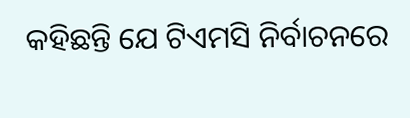କହିଛନ୍ତି ଯେ ଟିଏମସି ନିର୍ବାଚନରେ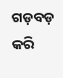ଗଡ଼ବଡ଼ କରି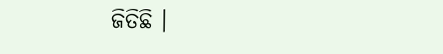ଜିତିଛି ।